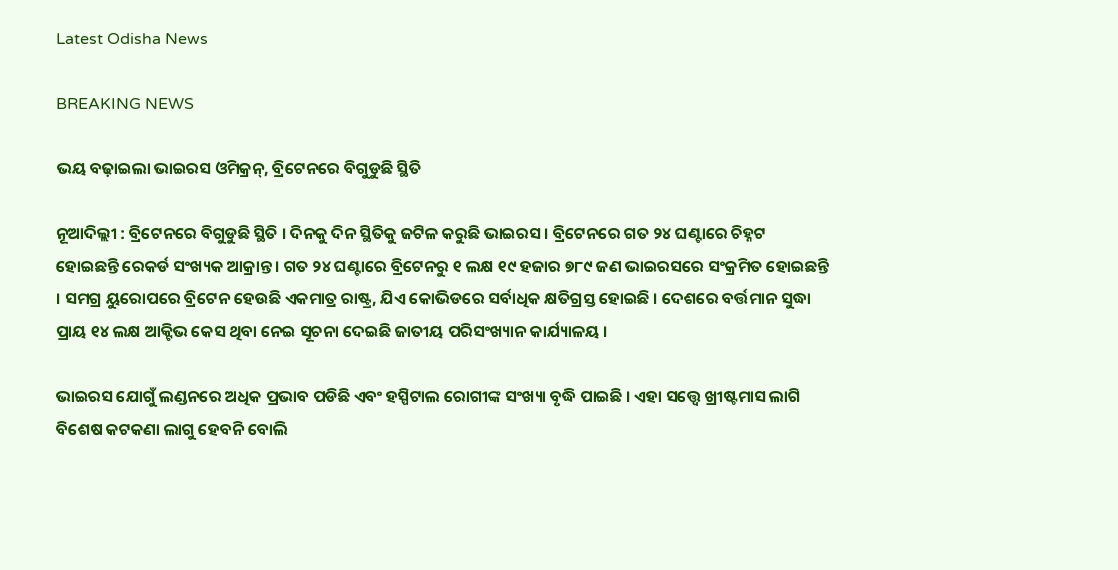Latest Odisha News

BREAKING NEWS

ଭୟ ବଢ଼ାଇଲା ଭାଇରସ ଓମିକ୍ରନ୍, ବ୍ରିଟେନରେ ବିଗୁଡୁଛି ସ୍ଥିତି

ନୂଆଦିଲ୍ଲୀ : ବ୍ରିଟେନରେ ବିଗୁଡୁଛି ସ୍ଥିତି । ଦିନକୁ ଦିନ ସ୍ଥିତିକୁ ଜଟିଳ କରୁଛି ଭାଇରସ । ବ୍ରିଟେନରେ ଗତ ୨୪ ଘଣ୍ଟାରେ ଚିହ୍ନଟ ହୋଇଛନ୍ତି ରେକର୍ଡ ସଂଖ୍ୟକ ଆକ୍ରାନ୍ତ । ଗତ ୨୪ ଘଣ୍ଟାରେ ବ୍ରିଟେନରୁ ୧ ଲକ୍ଷ ୧୯ ହଜାର ୭୮୯ ଜଣ ଭାଇରସରେ ସଂକ୍ରମିତ ହୋଇଛନ୍ତି । ସମଗ୍ର ୟୁରୋପରେ ବ୍ରିଟେନ ହେଉଛି ଏକମାତ୍ର ରାଷ୍ଟ୍ର, ଯିଏ କୋଭିଡରେ ସର୍ବାଧିକ କ୍ଷତିଗ୍ରସ୍ତ ହୋଇଛି । ଦେଶରେ ବର୍ତ୍ତମାନ ସୁଦ୍ଧା ପ୍ରାୟ ୧୪ ଲକ୍ଷ ଆକ୍ଟିଭ କେସ ଥିବା ନେଇ ସୂଚନା ଦେଇଛି ଜାତୀୟ ପରିସଂଖ୍ୟାନ କାର୍ଯ୍ୟାଳୟ ।

ଭାଇରସ ଯୋଗୁଁ ଲଣ୍ଡନରେ ଅଧିକ ପ୍ରଭାବ ପଡିଛି ଏବଂ ହସ୍ପିଟାଲ ରୋଗୀଙ୍କ ସଂଖ୍ୟା ବୃଦ୍ଧି ପାଇଛି । ଏହା ସତ୍ତ୍ବେ ଖ୍ରୀଷ୍ଟମାସ ଲାଗି ବିଶେଷ କଟକଣା ଲାଗୁ ହେବନି ବୋଲି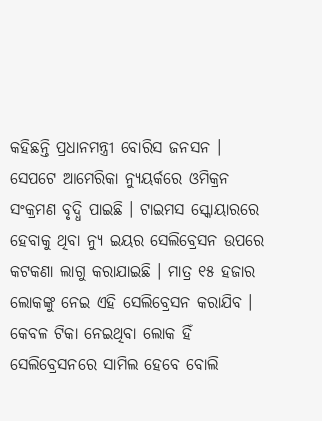କହିଛନ୍ତି ପ୍ରଧାନମନ୍ତ୍ରୀ ବୋରିସ ଜନସନ । ସେପଟେ ଆମେରିକା ନ୍ୟୁୟର୍କରେ ଓମିକ୍ରନ ସଂକ୍ରମଣ ବୃଦ୍ଧି ପାଇଛି । ଟାଇମସ ସ୍କୋୟାରରେ ହେବାକୁ ଥିବା ନ୍ୟୁ ଇୟର ସେଲିବ୍ରେସନ ଉପରେ କଟକଣା ଲାଗୁ କରାଯାଇଛି । ମାତ୍ର ୧୫ ହଜାର ଲୋକଙ୍କୁ ନେଇ ଏହି ସେଲିବ୍ରେସନ କରାଯିବ । କେବଳ ଟିକା ନେଇଥିବା ଲୋକ ହିଁ ସେଲିବ୍ରେସନରେ ସାମିଲ ହେବେ ବୋଲି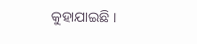କୁହାଯାଇଛି ।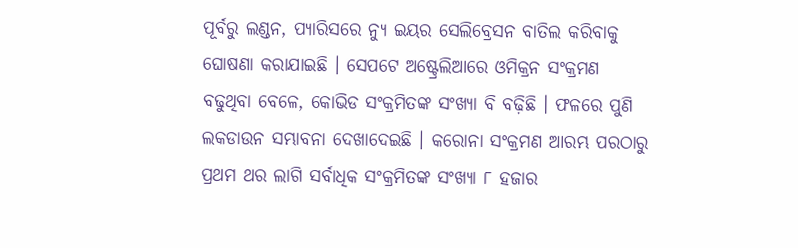ପୂର୍ବରୁ ଲଣ୍ଡନ, ପ୍ୟାରିସରେ ନ୍ୟୁ ଇୟର ସେଲିବ୍ରେସନ ବାତିଲ କରିବାକୁ ଘୋଷଣା କରାଯାଇଛି । ସେପଟେ ଅଷ୍ଟ୍ରେଲିଆରେ ଓମିକ୍ରନ ସଂକ୍ରମଣ ବଢୁଥିବା ବେଳେ, କୋଭିଡ ସଂକ୍ରମିତଙ୍କ ସଂଖ୍ୟା ବି ବଢ଼ିଛି । ଫଳରେ ପୁଣି ଲକଡାଉନ ସମ୍ଭାବନା ଦେଖାଦେଇଛି । କରୋନା ସଂକ୍ରମଣ ଆରମ୍ଭ ପରଠାରୁ ପ୍ରଥମ ଥର ଲାଗି ସର୍ବାଧିକ ସଂକ୍ରମିତଙ୍କ ସଂଖ୍ୟା ୮ ହଜାର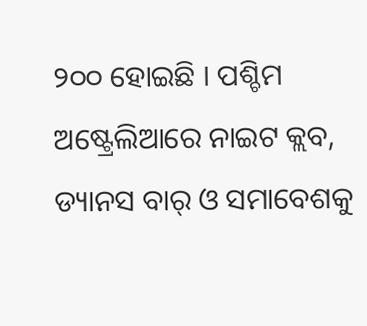୨୦୦ ହୋଇଛି । ପଶ୍ଚିମ ଅଷ୍ଟ୍ରେଲିଆରେ ନାଇଟ କ୍ଲବ, ଡ୍ୟାନସ ବାର୍ ଓ ସମାବେଶକୁ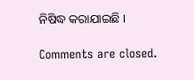ନିଷିଦ୍ଧ କରାଯାଇଛି ।

Comments are closed.